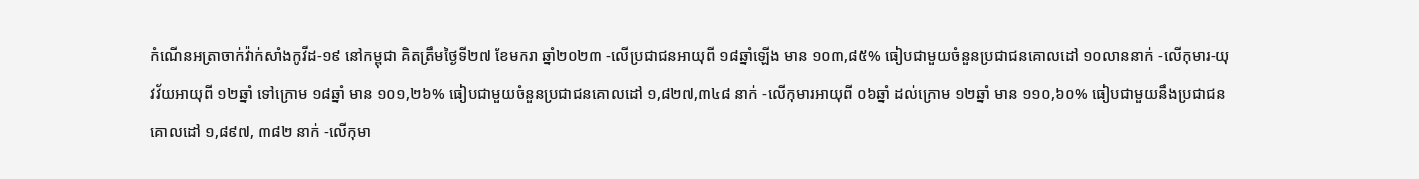កំណេីនអត្រាចាក់វ៉ាក់សាំងកូវីដ-១៩ នៅកម្ពុជា គិតត្រឹមថ្ងៃទី២៧ ខែមករា ឆ្នាំ២០២៣ -លើប្រជាជនអាយុពី ១៨ឆ្នាំឡើង មាន ១០៣,៨៥% ធៀបជាមួយចំនួនប្រជាជនគោលដៅ ១០លាននាក់ -លើកុមារ-យុវវ័យអាយុពី ១២ឆ្នាំ ទៅក្រោម ១៨ឆ្នាំ មាន ១០១,២៦% ធៀបជាមួយចំនួនប្រជាជនគោលដៅ ១,៨២៧,៣៤៨ នាក់ -លើកុមារអាយុពី ០៦ឆ្នាំ ដល់ក្រោម ១២ឆ្នាំ មាន ១១០,៦០% ធៀបជាមួយនឹងប្រជាជនគោលដៅ ១,៨៩៧, ៣៨២ នាក់ -លើកុមា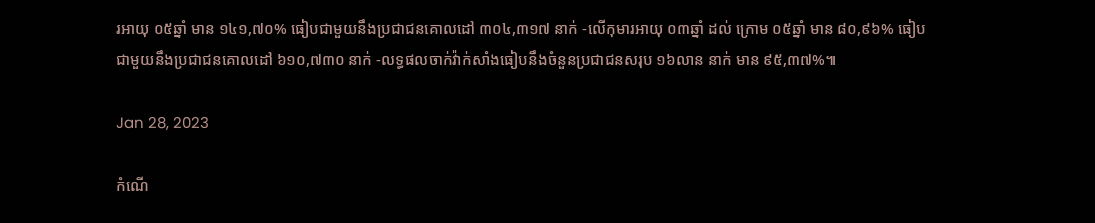រអាយុ ០៥ឆ្នាំ មាន ១៤១,៧០% ធៀបជាមួយនឹងប្រជាជនគោលដៅ ៣០៤,៣១៧ នាក់ -លើកុមារអាយុ ០៣ឆ្នាំ ដល់ ក្រោម ០៥ឆ្នាំ មាន ៨០,៩៦% ធៀបជាមួយនឹងប្រជាជនគោលដៅ ៦១០,៧៣០ នាក់ -លទ្ធផលចាក់វ៉ាក់សាំងធៀបនឹងចំនួនប្រជាជនសរុប ១៦លាន នាក់ មាន ៩៥,៣៧%៕

Jan 28, 2023

កំណេី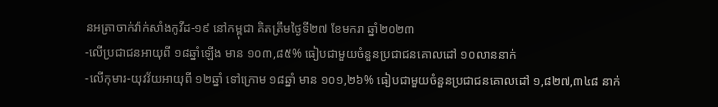នអត្រាចាក់វ៉ាក់សាំងកូវីដ-១៩ នៅកម្ពុជា គិតត្រឹមថ្ងៃទី២៧ ខែមករា ឆ្នាំ២០២៣
-លើប្រជាជនអាយុពី ១៨ឆ្នាំឡើង មាន ១០៣,៨៥% ធៀបជាមួយចំនួនប្រជាជនគោលដៅ ១០លាននាក់
-លើកុមារ-យុវវ័យអាយុពី ១២ឆ្នាំ ទៅក្រោម ១៨ឆ្នាំ មាន ១០១,២៦% ធៀបជាមួយចំនួនប្រជាជនគោលដៅ ១,៨២៧,៣៤៨ នាក់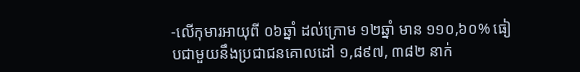-លើកុមារអាយុពី ០៦ឆ្នាំ ដល់ក្រោម ១២ឆ្នាំ មាន ១១០,៦០% ធៀបជាមួយនឹងប្រជាជនគោលដៅ ១,៨៩៧, ៣៨២ នាក់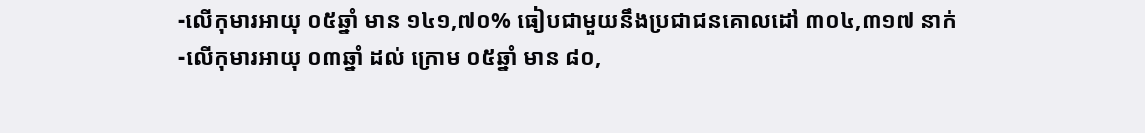-លើកុមារអាយុ ០៥ឆ្នាំ មាន ១៤១,៧០% ធៀបជាមួយនឹងប្រជាជនគោលដៅ ៣០៤,៣១៧ នាក់
-លើកុមារអាយុ ០៣ឆ្នាំ ដល់ ក្រោម ០៥ឆ្នាំ មាន ៨០,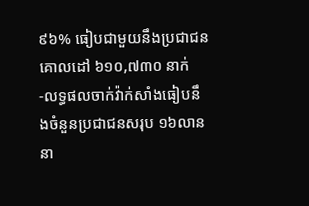៩៦% ធៀបជាមួយនឹងប្រជាជនគោលដៅ ៦១០,៧៣០ នាក់
-លទ្ធផលចាក់វ៉ាក់សាំងធៀបនឹងចំនួនប្រជាជនសរុប ១៦លាន នា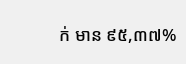ក់ មាន ៩៥,៣៧%